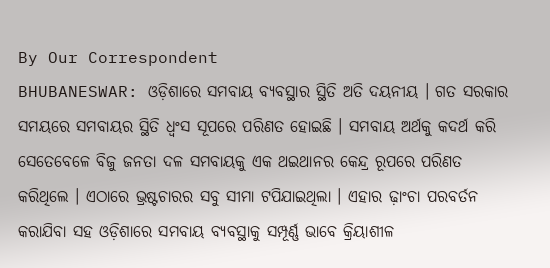By Our Correspondent
BHUBANESWAR: ଓଡ଼ିଶାରେ ସମବାୟ ବ୍ୟବସ୍ଥାର ସ୍ଥିତି ଅତି ଦୟନୀୟ । ଗତ ସରକାର ସମୟରେ ସମବାୟର ସ୍ଥିତି ଧ୍ୱଂସ ସୂପରେ ପରିଣତ ହୋଇଛି । ସମବାୟ ଅର୍ଥକୁ କଦର୍ଥ କରି ସେତେବେଳେ ବିଜୁ ଜନତା ଦଳ ସମବାୟକୁ ଏକ ଥଇଥାନର କେନ୍ଦ୍ର ରୂପରେ ପରିଣତ କରିଥିଲେ । ଏଠାରେ ଭ୍ରଷ୍ଟଚାରର ସବୁ ସୀମା ଟପିଯାଇଥିଲା । ଏହାର ଢ଼ାଂଚା ପରବର୍ତନ କରାଯିବା ସହ ଓଡ଼ିଶାରେ ସମବାୟ ବ୍ୟବସ୍ଥାକୁ ସମ୍ପୂର୍ଣ୍ଣ ଭାବେ କ୍ରିୟାଶୀଳ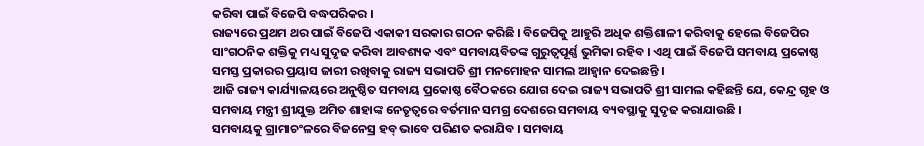କରିବା ପାଇଁ ବିଜେପି ବଦ୍ଧପରିକର ।
ରାଜ୍ୟରେ ପ୍ରଥମ ଥର ପାଇଁ ବିଜେପି ଏକାକୀ ସରକାର ଗଠନ କରିଛି । ବିଜେପିକୁ ଆହୁରି ଅଧିକ ଶକ୍ତିଶାଳୀ କରିବାକୁ ହେଲେ ବିଜେପିର ସାଂଗଠନିକ ଶକ୍ତିକୁ ମଧ୍ୟ ସୁଦୃଢ କରିବା ଆବଶ୍ୟକ ଏବଂ ସମବାୟବିତଙ୍କ ଗୁରୁତ୍ୱପୂର୍ଣ୍ଣ ଭୁମିକା ରହିବ । ଏଥି ପାଇଁ ବିଜେପି ସମବାୟ ପ୍ରକୋଷ୍ଠ ସମସ୍ତ ପ୍ରକାରର ପ୍ରୟାସ ଜାରୀ ରଖିବାକୁ ରାଜ୍ୟ ସଭାପତି ଶ୍ରୀ ମନମୋହନ ସାମଲ ଆହ୍ୱାନ ଦେଇଛନ୍ତି ।
ଆଜି ରାଜ୍ୟ କାର୍ଯ୍ୟାଳୟରେ ଅନୁଷ୍ଠିତ ସମବାୟ ପ୍ରକୋଷ୍ଠ ବୈଠକରେ ଯୋଗ ଦେଇ ରାଜ୍ୟ ସଭାପତି ଶ୍ରୀ ସାମଲ କହିଛନ୍ତି ଯେ, କେନ୍ଦ୍ର ଗୃହ ଓ ସମବାୟ ମନ୍ତ୍ରୀ ଶ୍ରୀଯୁକ୍ତ ଅମିତ ଶାହାଙ୍କ ନେତୃତ୍ୱରେ ବର୍ତମାନ ସମଗ୍ର ଦେଶରେ ସମବାୟ ବ୍ୟବସ୍ଥାକୁ ସୁଦୃଢ କରାଯାଉଛି ।
ସମବାୟକୁ ଗ୍ରାମାଚଂଳରେ ବିଜନେସ୍ର ହବ୍ ଭାବେ ପରିଣତ କରାଯିବ । ସମବାୟ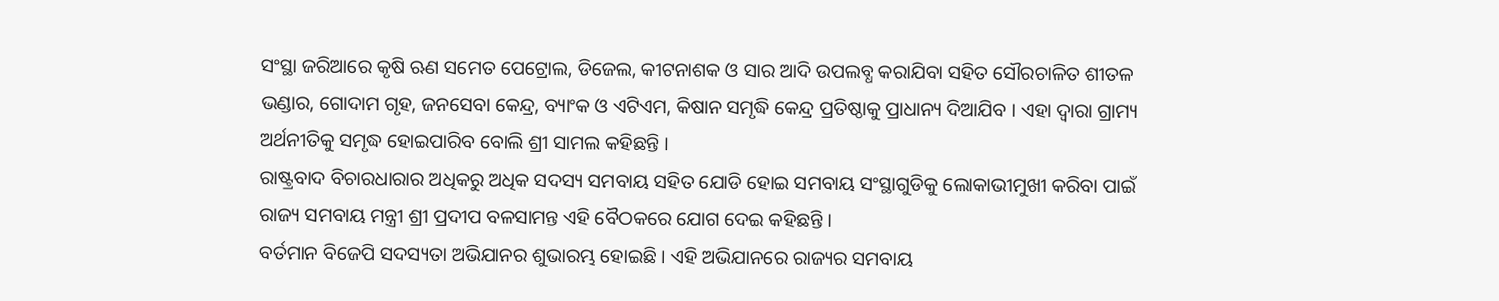ସଂସ୍ଥା ଜରିଆରେ କୃଷି ଋଣ ସମେତ ପେଟ୍ରୋଲ, ଡିଜେଲ, କୀଟନାଶକ ଓ ସାର ଆଦି ଉପଲବ୍ଧ କରାଯିବା ସହିତ ସୌରଚାଳିତ ଶୀତଳ ଭଣ୍ଡାର, ଗୋଦାମ ଗୃହ, ଜନସେବା କେନ୍ଦ୍ର, ବ୍ୟାଂକ ଓ ଏଟିଏମ, କିଷାନ ସମୃଦ୍ଧି କେନ୍ଦ୍ର ପ୍ରତିଷ୍ଠାକୁ ପ୍ରାଧାନ୍ୟ ଦିଆଯିବ । ଏହା ଦ୍ୱାରା ଗ୍ରାମ୍ୟ ଅର୍ଥନୀତିକୁ ସମୃଦ୍ଧ ହୋଇପାରିବ ବୋଲି ଶ୍ରୀ ସାମଲ କହିଛନ୍ତି ।
ରାଷ୍ଟ୍ରବାଦ ବିଚାରଧାରାର ଅଧିକରୁ ଅଧିକ ସଦସ୍ୟ ସମବାୟ ସହିତ ଯୋଡି ହୋଇ ସମବାୟ ସଂସ୍ଥାଗୁଡିକୁ ଲୋକାଭୀମୁଖୀ କରିବା ପାଇଁ ରାଜ୍ୟ ସମବାୟ ମନ୍ତ୍ରୀ ଶ୍ରୀ ପ୍ରଦୀପ ବଳସାମନ୍ତ ଏହି ବୈଠକରେ ଯୋଗ ଦେଇ କହିଛନ୍ତି ।
ବର୍ତମାନ ବିଜେପି ସଦସ୍ୟତା ଅଭିଯାନର ଶୁଭାରମ୍ଭ ହୋଇଛି । ଏହି ଅଭିଯାନରେ ରାଜ୍ୟର ସମବାୟ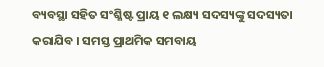ବ୍ୟବସ୍ଥା ସହିତ ସଂଶ୍ଳିଷ୍ଟ ପ୍ରାୟ ୧ ଲକ୍ଷ୍ୟ ସଦସ୍ୟଙ୍କୁ ସଦସ୍ୟତା କରାଯିବ । ସମସ୍ତ ପ୍ରାଥମିକ ସମବାୟ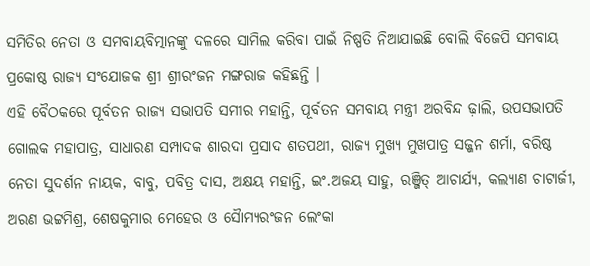ସମିତିର ନେତା ଓ ସମବାୟବିତ୍ମାନଙ୍କୁ ଦଳରେ ସାମିଲ କରିବା ପାଇଁ ନିଷ୍ପତି ନିଆଯାଇଛି ବୋଲି ବିଜେପି ସମବାୟ ପ୍ରକୋଷ୍ଠ ରାଜ୍ୟ ସଂଯୋଜକ ଶ୍ରୀ ଶ୍ରୀରଂଜନ ମଙ୍ଗରାଜ କହିଛନ୍ତି ।
ଏହି ବୈଠକରେ ପୂର୍ବତନ ରାଜ୍ୟ ସଭାପତି ସମୀର ମହାନ୍ତି, ପୂର୍ବତନ ସମବାୟ ମନ୍ତ୍ରୀ ଅରବିନ୍ଦ ଢ଼ାଲି, ଉପସଭାପତି ଗୋଲକ ମହାପାତ୍ର, ସାଧାରଣ ସମ୍ପାଦକ ଶାରଦା ପ୍ରସାଦ ଶତପଥୀ, ରାଜ୍ୟ ମୁଖ୍ୟ ମୁଖପାତ୍ର ସଜ୍ଜନ ଶର୍ମା, ବରିଷ୍ଠ ନେତା ସୁଦର୍ଶନ ନାୟକ, ବାବୁ, ପବିତ୍ର ଦାସ, ଅକ୍ଷୟ ମହାନ୍ତି, ଇଂ.ଅଜୟ ସାହୁ, ରଞ୍ଜିତ୍ ଆଚାର୍ଯ୍ୟ, କଲ୍ୟାଣ ଚାଟାର୍ଜୀ, ଅରଣ ଭଟ୍ଟମିଶ୍ର, ଶେଷକୁମାର ମେହେର ଓ ସୈାମ୍ୟରଂଜନ ଲେଂକା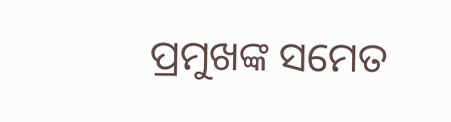ପ୍ରମୁଖଙ୍କ ସମେତ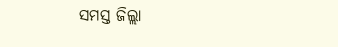ସମସ୍ତ ଜିଲ୍ଲା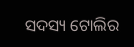ସଦସ୍ୟ ଟୋଲିର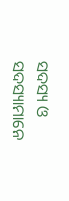ସଦସ୍ୟ ଓ ସଦସ୍ୟାମାନେ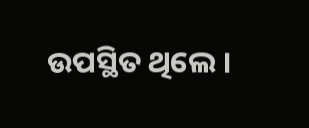ଉପସ୍ଥିତ ଥିଲେ ।